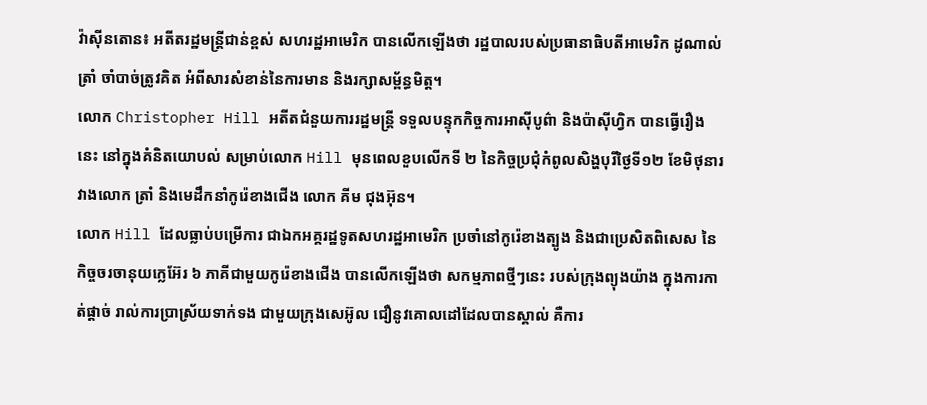វ៉ាស៊ីនតោន៖ អតីតរដ្ឋមន្រ្តីជាន់ខ្ពស់ សហរដ្ឋអាមេរិក បានលើកឡើងថា រដ្ឋបាលរបស់ប្រធានាធិបតីអាមេរិក ដូណាល់ ត្រាំ ចាំបាច់ត្រូវគិត អំពីសារសំខាន់នៃការមាន និងរក្សាសម្ព័ន្ធមិត្ត។
លោក Christopher Hill អតីតជំនួយការរដ្ឋមន្រ្តី ទទួលបន្ទុកកិច្ចការអាស៊ីបូព៌ា និងប៉ាស៊ីហ្វិក បានធ្វើរឿងនេះ នៅក្នុងគំនិតយោបល់ សម្រាប់លោក Hill មុនពេលខួបលើកទី ២ នៃកិច្ចប្រជុំកំពូលសិង្ហបុរីថ្ងៃទី១២ ខែមិថុនារវាងលោក ត្រាំ និងមេដឹកនាំកូរ៉េខាងជើង លោក គីម ជុងអ៊ុន។
លោក Hill ដែលធ្លាប់បម្រើការ ជាឯកអគ្គរដ្ឋទូតសហរដ្ឋអាមេរិក ប្រចាំនៅកូរ៉េខាងត្បូង និងជាប្រេសិតពិសេស នៃកិច្ចចរចានុយក្លេអ៊ែរ ៦ ភាគីជាមួយកូរ៉េខាងជើង បានលើកឡើងថា សកម្មភាពថ្មីៗនេះ របស់ក្រុងព្យុងយ៉ាង ក្នុងការកាត់ផ្តាច់ រាល់ការប្រាស្រ័យទាក់ទង ជាមួយក្រុងសេអ៊ូល ជឿនូវគោលដៅដែលបានស្គាល់ គឺការ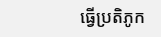ធ្វើប្រតិភូក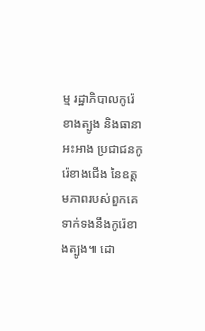ម្ម រដ្ឋាភិបាលកូរ៉េខាងត្បូង និងធានាអះអាង ប្រជាជនកូរ៉េខាងជើង នៃឧត្តមភាពរបស់ពួកគេ ទាក់ទងនឹងកូរ៉េខាងត្បូង៕ ដោ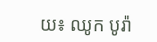យ៖ ឈូក បូរ៉ា